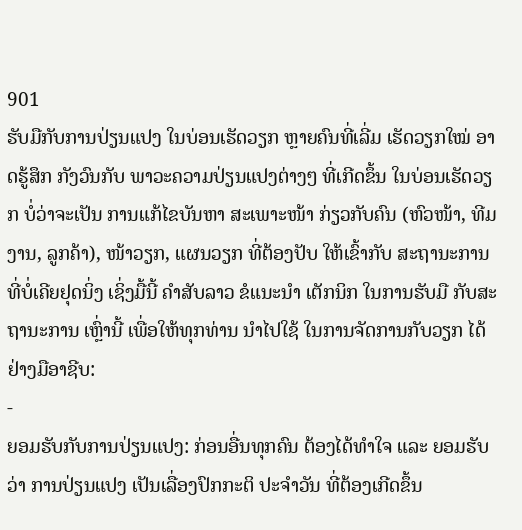901
ຮັບມືກັບການປ່ຽນແປງ ໃນບ່ອນເຮັດວຽກ ຫຼາຍຄົນທີ່ເລີ່ມ ເຮັດວຽກໃໝ່ ອາດຮູ້ສຶກ ກັງວົນກັບ ພາວະຄວາມປ່ຽນແປງຕ່າງໆ ທີ່ເກີດຂຶ້ນ ໃນບ່ອນເຮັດວຽກ ບໍ່ວ່າຈະເປັນ ການແກ້ໄຂບັນຫາ ສະເພາະໜ້າ ກ່ຽວກັບຄົນ (ຫົວໜ້າ, ທີມງານ, ລູກຄ້າ), ໜ້າວຽກ, ແຜນວຽກ ທີ່ຕ້ອງປັບ ໃຫ້ເຂົ້າກັບ ສະຖານະການ ທີ່ບໍ່ເຄີຍຢຸດນິ່ງ ເຊິ່ງມື້ນີ້ ຄຳສັບລາວ ຂໍແນະນໍາ ເຕັກນິກ ໃນການຮັບມື ກັບສະຖານະການ ເຫຼົ່ານີ້ ເພື່ອໃຫ້ທຸກທ່ານ ນຳໄປໃຊ້ ໃນການຈັດການກັບວຽກ ໄດ້ຢ່າງມືອາຊີບ:
-
ຍອມຮັບກັບການປ່ຽນແປງ: ກ່ອນອື່ນທຸກຄົນ ຕ້ອງໄດ້ທຳໃຈ ແລະ ຍອມຮັບວ່າ ການປ່ຽນແປງ ເປັນເລື່ອງປົກກະຕິ ປະຈຳວັນ ທີ່ຕ້ອງເກີດຂຶ້ນ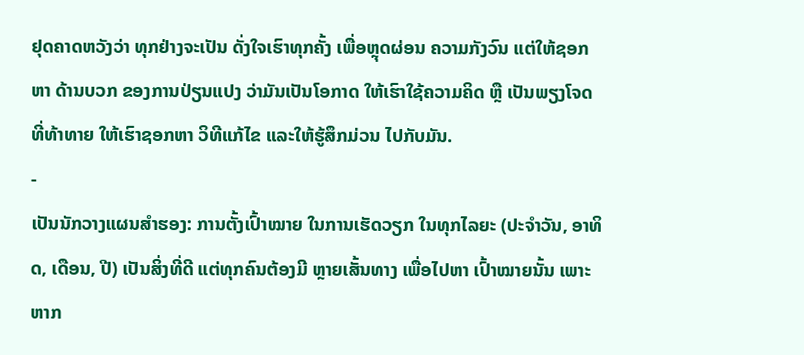ຢຸດຄາດຫວັງວ່າ ທຸກຢ່າງຈະເປັນ ດັ່ງໃຈເຮົາທຸກຄັ້ງ ເພື່ອຫຼຸດຜ່ອນ ຄວາມກັງວົນ ແຕ່ໃຫ້ຊອກຫາ ດ້ານບວກ ຂອງການປ່ຽນແປງ ວ່າມັນເປັນໂອກາດ ໃຫ້ເຮົາໃຊ້ຄວາມຄິດ ຫຼື ເປັນພຽງໂຈດ ທີ່ທ້າທາຍ ໃຫ້ເຮົາຊອກຫາ ວິທີແກ້ໄຂ ແລະໃຫ້ຮູ້ສຶກມ່ວນ ໄປກັບມັນ.
-
ເປັນນັກວາງແຜນສຳຮອງ: ການຕັ້ງເປົ້າໝາຍ ໃນການເຮັດວຽກ ໃນທຸກໄລຍະ (ປະຈຳວັນ, ອາທິດ, ເດືອນ, ປີ) ເປັນສິ່ງທີ່ດີ ແຕ່ທຸກຄົນຕ້ອງມີ ຫຼາຍເສັ້ນທາງ ເພື່ອໄປຫາ ເປົ້າໝາຍນັ້ນ ເພາະຫາກ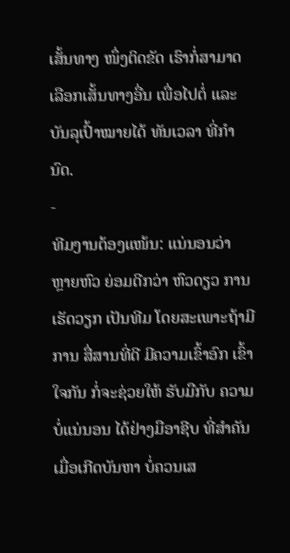ເສັ້ນທາງ ໜຶ່ງຕິດຂັດ ເຮົາກໍ່ສາມາດ ເລືອກເສັ້ນທາງອື່ນ ເພື່ອໄປຕໍ່ ແລະ ບັນລຸເປົ້າໝາຍໄດ້ ທັນເວລາ ທີ່ກຳນົດ.
-
ທີມງານຕ້ອງແໜ້ນ: ແນ່ນອນວ່າ ຫຼາຍຫົວ ຍ່ອມດີກວ່າ ຫົວດຽວ ການເຮັດວຽກ ເປັນທີມ ໂດຍສະເພາະຖ້າມີການ ສື່ສານທີ່ດີ ມີຄວາມເຂົ້າອົກ ເຂົ້າໃຈກັນ ກໍ່ຈະຊ່ວຍໃຫ້ ຮັບມືກັບ ຄວາມບໍ່ແນ່ນອນ ໄດ້ຢ່າງມືອາຊີບ ທີ່ສຳຄັນ ເມື່ອເກີດບັນຫາ ບໍ່ຄວນເສ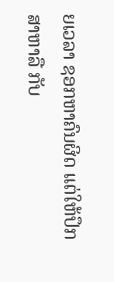ຍເວລາ ຊອກຫາຄົນຜິດ ແຕ່ໃຫ້ປຶກສາຫາລື ກັບ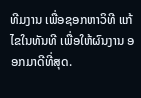ທີມງານ ເພື່ອຊອກຫາວິທີ ແກ້ໄຂໃນທັນທີ ເພື່ອໃຫ້ຜົນງານ ອອກມາດີທີ່ສຸດ.